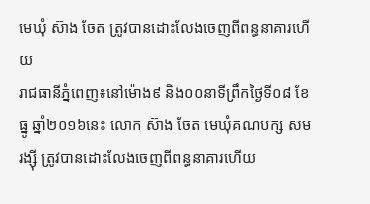មេឃុំ ស៊ាង ចែត ត្រូវបានដោះលែងចេញពីពន្ធនាគារហើយ
រាជធានីភ្នំពេញ៖នៅម៉ោង៩ និង០០នាទីព្រឹកថ្ងៃទី០៨ ខែធ្នូ ឆ្នាំ២០១៦នេះ លោក ស៊ាង ចែត មេឃុំគណបក្ស សម រង្ស៊ី ត្រូវបានដោះលែងចេញពីពន្ធនាគារហើយ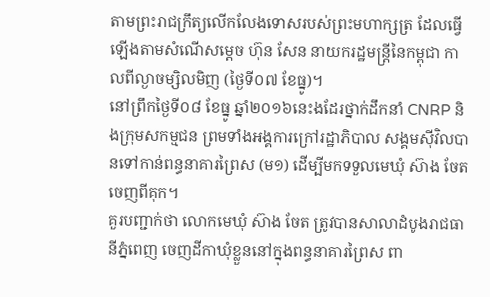តាមព្រះរាជក្រឹត្យលើកលែងទោសរបស់ព្រះមហាក្សត្រ ដែលធ្វើឡើងតាមសំណើសម្តេច ហ៊ុន សែន នាយករដ្ឋមន្ត្រីនៃកម្ពុជា កាលពីល្ងាចម្សិលមិញ (ថ្ងៃទី០៧ ខែធ្នូ)។
នៅព្រឹកថ្ងៃទី០៨ ខែធ្នូ ឆ្នាំ២០១៦នេះងដែរថ្នាក់ដឹកនាំ CNRP និងក្រុមសកម្មជន ព្រមទាំងអង្គការក្រៅរដ្ឋាភិបាល សង្គមស៊ីវិលបានទៅកាន់ពន្ធនាគារព្រៃស (ម១) ដើម្បីមកទទួលមេឃុំ ស៊ាង ចែត ចេញពីគុក។
គួរបញ្ជាក់ថា លោកមេឃុំ ស៊ាង ចែត ត្រូវបានសាលាដំបូងរាជធានីភ្នំពេញ ចេញដីកាឃុំខ្លួននៅក្នុងពន្ធនាគារព្រៃស ពា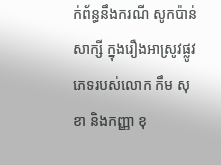ក់ព័ន្ធនឹងករណី សូកប៉ាន់សាក្សី ក្នុងរឿងអាស្រូវផ្លូវភេទរបស់លោក កឹម សុខា និងកញ្ញា ខុ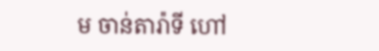ម ចាន់តារ៉ាទី ហៅ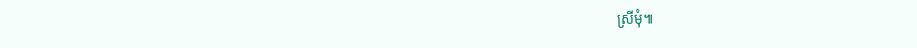ស្រីមុំ៕